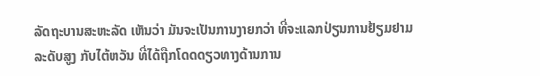ລັດຖະບານສະຫະລັດ ເຫັນວ່າ ມັນຈະເປັນການງາຍກວ່າ ທີ່ຈະແລກປ່ຽນການຢ້ຽມຢາມ
ລະດັບສູງ ກັບໄຕ້ຫວັນ ທີ່ໄດ້ຖືກໂດດດຽວທາງດ້ານການ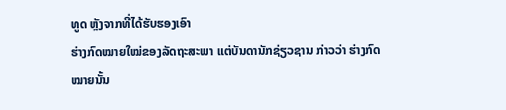ທູດ ຫຼັງຈາກທີ່ໄດ້ຮັບຮອງເອົາ
ຮ່າງກົດໝາຍໃໝ່ຂອງລັດຖະສະພາ ແຕ່ບັນດານັກຊ່ຽວຊານ ກ່າວວ່າ ຮ່າງກົດໝາຍນັ້ນ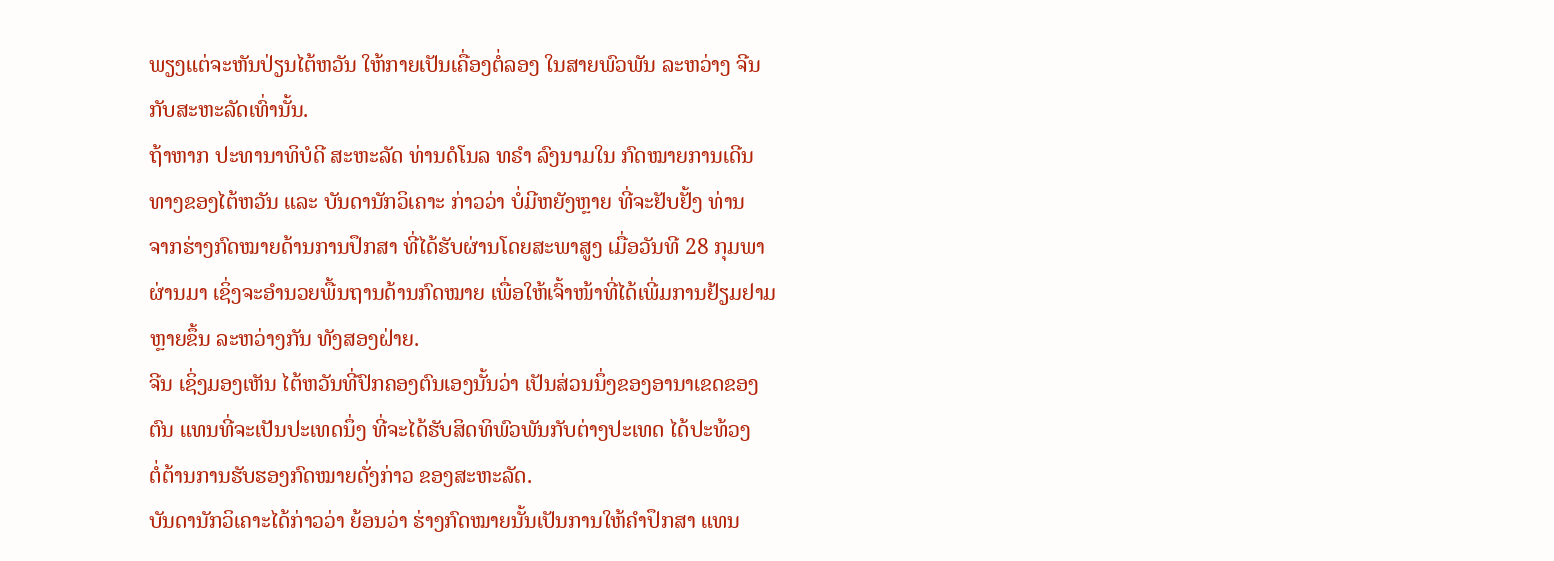ພຽງແຕ່ຈະຫັນປ່ຽນໄຕ້ຫວັນ ໃຫ້ກາຍເປັນເຄື່ອງຕໍ່ລອງ ໃນສາຍພົວພັນ ລະຫວ່າງ ຈີນ
ກັບສະຫະລັດເທົ່ານັ້ນ.
ຖ້າຫາກ ປະທານາທິບໍດີ ສະຫະລັດ ທ່ານດໍໂນລ ທຣຳ ລົງນາມໃນ ກົດໝາຍການເດີນ
ທາງຂອງໄຕ້ຫວັນ ແລະ ບັນດານັກວິເຄາະ ກ່າວວ່າ ບໍ່ມີຫຍັງຫຼາຍ ທີ່ຈະຢັບຢັ້ງ ທ່ານ
ຈາກຮ່າງກົດໝາຍດ້ານການປຶກສາ ທີ່ໄດ້ຮັບຜ່ານໂດຍສະພາສູງ ເມື່ອວັນທີ 28 ກຸມພາ
ຜ່ານມາ ເຊິ່ງຈະອຳນວຍພື້ນຖານດ້ານກົດໝາຍ ເພື່ອໃຫ້ເຈົ້າໜ້າທີ່ໄດ້ເພີ່ມການຢ້ຽມຢາມ
ຫຼາຍຂຶ້ນ ລະຫວ່າງກັນ ທັງສອງຝ່າຍ.
ຈີນ ເຊິ່ງມອງເຫັນ ໄຕ້ຫວັນທີ່ປົກຄອງຕົນເອງນັ້ນວ່າ ເປັນສ່ວນນຶ່ງຂອງອານາເຂດຂອງ
ຕົນ ແທນທີ່ຈະເປັນປະເທດນຶ່ງ ທີ່ຈະໄດ້ຮັບສິດທິພົວພັນກັບຕ່າງປະເທດ ໄດ້ປະທ້ວງ
ຕໍ່ຕ້ານການຮັບຮອງກົດໝາຍດັ່ງກ່າວ ຂອງສະຫະລັດ.
ບັນດານັກວິເຄາະໄດ້ກ່າວວ່າ ຍ້ອນວ່າ ຮ່າງກົດໝາຍນັ້ນເປັນການໃຫ້ຄຳປຶກສາ ແທນ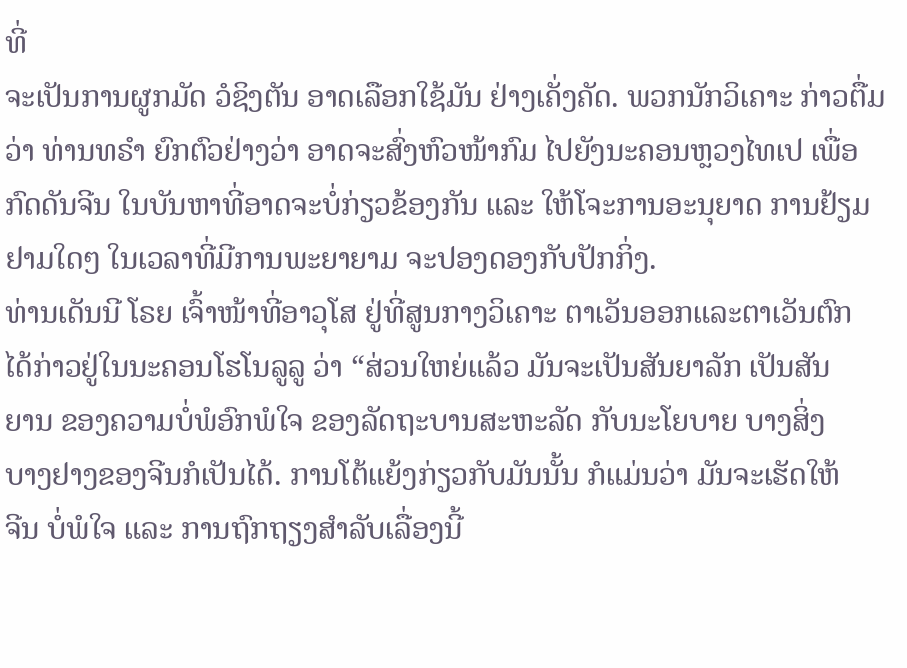ທີ່
ຈະເປັນການຜູກມັດ ວໍຊິງຕັນ ອາດເລືອກໃຊ້ມັນ ຢ່າງເຄັ່ງຄັດ. ພວກນັກວິເຄາະ ກ່າວຕື່ມ
ວ່າ ທ່ານທຣຳ ຍົກຕົວຢ່າງວ່າ ອາດຈະສົ່ງຫົວໜ້າກົມ ໄປຍັງນະຄອນຫຼວງໄທເປ ເພື່ອ
ກົດດັນຈີນ ໃນບັນຫາທີ່ອາດຈະບໍ່ກ່ຽວຂ້ອງກັນ ແລະ ໃຫ້ໂຈະການອະນຸຍາດ ການຢ້ຽມ
ຢາມໃດໆ ໃນເວລາທີ່ມີການພະຍາຍາມ ຈະປອງດອງກັບປັກກິ່ງ.
ທ່ານເດັນນີ ໂຣຍ ເຈົ້າໜ້າທີ່ອາວຸໂສ ຢູ່ທີ່ສູນກາງວິເຄາະ ຕາເວັນອອກແລະຕາເວັນຕົກ
ໄດ້ກ່າວຢູ່ໃນນະຄອນໂຮໂນລູລູ ວ່າ “ສ່ວນໃຫຍ່ແລ້ວ ມັນຈະເປັນສັນຍາລັກ ເປັນສັນ
ຍານ ຂອງຄວາມບໍ່ພໍອົກພໍໃຈ ຂອງລັດຖະບານສະຫະລັດ ກັບນະໂຍບາຍ ບາງສິ່ງ
ບາງຢາງຂອງຈີນກໍເປັນໄດ້. ການໂຕ້ແຍ້ງກ່ຽວກັບມັນນັ້ນ ກໍແມ່ນວ່າ ມັນຈະເຮັດໃຫ້
ຈີນ ບໍ່ພໍໃຈ ແລະ ການຖົກຖຽງສຳລັບເລື່ອງນີ້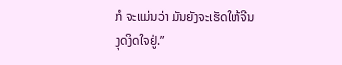ກໍ ຈະແມ່ນວ່າ ມັນຍັງຈະເຮັດໃຫ້ຈີນ
ງຸດງິດໃຈຢູ່.”